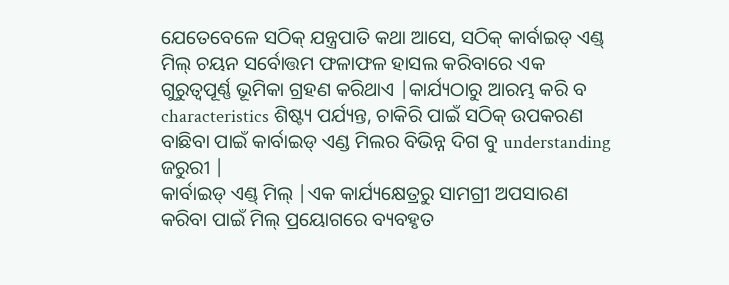ଯେତେବେଳେ ସଠିକ୍ ଯନ୍ତ୍ରପାତି କଥା ଆସେ, ସଠିକ୍ କାର୍ବାଇଡ୍ ଏଣ୍ଡ୍ ମିଲ୍ ଚୟନ ସର୍ବୋତ୍ତମ ଫଳାଫଳ ହାସଲ କରିବାରେ ଏକ ଗୁରୁତ୍ୱପୂର୍ଣ୍ଣ ଭୂମିକା ଗ୍ରହଣ କରିଥାଏ |କାର୍ଯ୍ୟଠାରୁ ଆରମ୍ଭ କରି ବ characteristics ଶିଷ୍ଟ୍ୟ ପର୍ଯ୍ୟନ୍ତ, ଚାକିରି ପାଇଁ ସଠିକ୍ ଉପକରଣ ବାଛିବା ପାଇଁ କାର୍ବାଇଡ୍ ଏଣ୍ଡ ମିଲର ବିଭିନ୍ନ ଦିଗ ବୁ understanding ଜରୁରୀ |
କାର୍ବାଇଡ୍ ଏଣ୍ଡ୍ ମିଲ୍ |ଏକ କାର୍ଯ୍ୟକ୍ଷେତ୍ରରୁ ସାମଗ୍ରୀ ଅପସାରଣ କରିବା ପାଇଁ ମିଲ୍ ପ୍ରୟୋଗରେ ବ୍ୟବହୃତ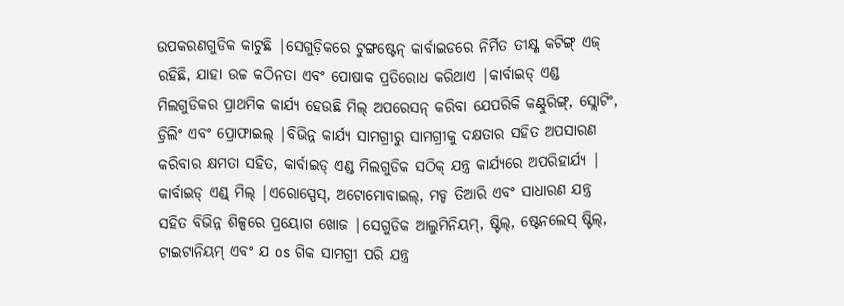ଉପକରଣଗୁଡିକ କାଟୁଛି |ସେଗୁଡ଼ିକରେ ଟୁଙ୍ଗଷ୍ଟେନ୍ କାର୍ବାଇଡରେ ନିର୍ମିତ ତୀକ୍ଷ୍ଣ କଟିଙ୍ଗ୍ ଏଜ୍ ରହିଛି, ଯାହା ଉଚ୍ଚ କଠିନତା ଏବଂ ପୋଷାକ ପ୍ରତିରୋଧ କରିଥାଏ |କାର୍ବାଇଡ୍ ଏଣ୍ଡ ମିଲଗୁଡିକର ପ୍ରାଥମିକ କାର୍ଯ୍ୟ ହେଉଛି ମିଲ୍ ଅପରେସନ୍ କରିବା ଯେପରିକି କଣ୍ଟୁରିଙ୍ଗ୍, ସ୍ଲୋଟିଂ, ଡ୍ରିଲିଂ ଏବଂ ପ୍ରୋଫାଇଲ୍ |ବିଭିନ୍ନ କାର୍ଯ୍ୟ ସାମଗ୍ରୀରୁ ସାମଗ୍ରୀକୁ ଦକ୍ଷତାର ସହିତ ଅପସାରଣ କରିବାର କ୍ଷମତା ସହିତ, କାର୍ବାଇଡ୍ ଏଣ୍ଡ ମିଲଗୁଡିକ ସଠିକ୍ ଯନ୍ତ୍ର କାର୍ଯ୍ୟରେ ଅପରିହାର୍ଯ୍ୟ |
କାର୍ବାଇଡ୍ ଏଣ୍ଡ୍ ମିଲ୍ |ଏରୋସ୍ପେସ୍, ଅଟୋମୋବାଇଲ୍, ମଡ୍ଡ ତିଆରି ଏବଂ ସାଧାରଣ ଯନ୍ତ୍ର ସହିତ ବିଭିନ୍ନ ଶିଳ୍ପରେ ପ୍ରୟୋଗ ଖୋଜ |ସେଗୁଡିକ ଆଲୁମିନିୟମ୍, ଷ୍ଟିଲ୍, ଷ୍ଟେନଲେସ୍ ଷ୍ଟିଲ୍, ଟାଇଟାନିୟମ୍ ଏବଂ ଯ os ଗିକ ସାମଗ୍ରୀ ପରି ଯନ୍ତ୍ର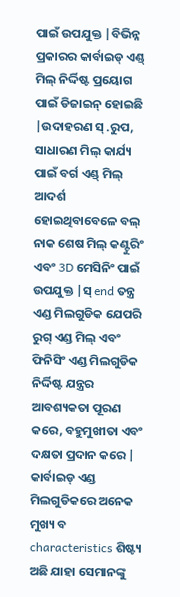ପାଇଁ ଉପଯୁକ୍ତ |ବିଭିନ୍ନ ପ୍ରକାରର କାର୍ବାଇଡ୍ ଏଣ୍ଡ୍ ମିଲ୍ ନିର୍ଦ୍ଦିଷ୍ଟ ପ୍ରୟୋଗ ପାଇଁ ଡିଜାଇନ୍ ହୋଇଛି |ଉଦାହରଣ ସ୍ .ରୁପ, ସାଧାରଣ ମିଲ୍ କାର୍ଯ୍ୟ ପାଇଁ ବର୍ଗ ଏଣ୍ଡ୍ ମିଲ୍ ଆଦର୍ଶ ହୋଇଥିବାବେଳେ ବଲ୍ ନାକ ଶେଷ ମିଲ୍ କଣ୍ଟୁରିଂ ଏବଂ 3D ମେସିନିଂ ପାଇଁ ଉପଯୁକ୍ତ |ସ୍ end ତନ୍ତ୍ର ଏଣ୍ଡ ମିଲଗୁଡିକ ଯେପରି ରୁଗ୍ ଏଣ୍ଡ ମିଲ୍ ଏବଂ ଫିନିସିଂ ଏଣ୍ଡ ମିଲଗୁଡିକ ନିର୍ଦ୍ଦିଷ୍ଟ ଯନ୍ତ୍ରର ଆବଶ୍ୟକତା ପୂରଣ କରେ, ବହୁମୁଖୀତା ଏବଂ ଦକ୍ଷତା ପ୍ରଦାନ କରେ |
କାର୍ବାଇଡ୍ ଏଣ୍ଡ ମିଲଗୁଡିକରେ ଅନେକ ମୁଖ୍ୟ ବ characteristics ଶିଷ୍ଟ୍ୟ ଅଛି ଯାହା ସେମାନଙ୍କୁ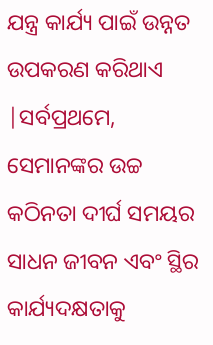ଯନ୍ତ୍ର କାର୍ଯ୍ୟ ପାଇଁ ଉନ୍ନତ ଉପକରଣ କରିଥାଏ |ସର୍ବପ୍ରଥମେ, ସେମାନଙ୍କର ଉଚ୍ଚ କଠିନତା ଦୀର୍ଘ ସମୟର ସାଧନ ଜୀବନ ଏବଂ ସ୍ଥିର କାର୍ଯ୍ୟଦକ୍ଷତାକୁ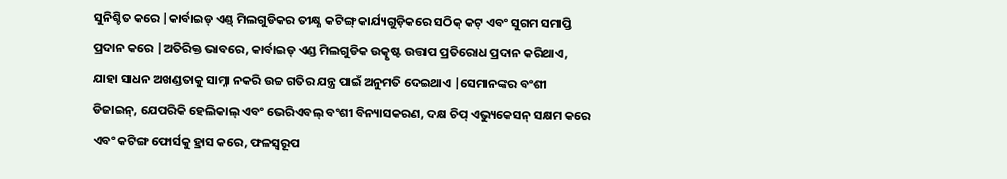ସୁନିଶ୍ଚିତ କରେ |କାର୍ବାଇଡ୍ ଏଣ୍ଡ୍ ମିଲଗୁଡିକର ତୀକ୍ଷ୍ଣ କଟିଙ୍ଗ୍ କାର୍ଯ୍ୟଗୁଡ଼ିକରେ ସଠିକ୍ କଟ୍ ଏବଂ ସୁଗମ ସମାପ୍ତି ପ୍ରଦାନ କରେ |ଅତିରିକ୍ତ ଭାବରେ, କାର୍ବାଇଡ୍ ଏଣ୍ଡ ମିଲଗୁଡିକ ଉତ୍କୃଷ୍ଟ ଉତ୍ତାପ ପ୍ରତିରୋଧ ପ୍ରଦାନ କରିଥାଏ, ଯାହା ସାଧନ ଅଖଣ୍ଡତାକୁ ସାମ୍ନା ନକରି ଉଚ୍ଚ ଗତିର ଯନ୍ତ୍ର ପାଇଁ ଅନୁମତି ଦେଇଥାଏ |ସେମାନଙ୍କର ବଂଶୀ ଡିଜାଇନ୍, ଯେପରିକି ହେଲିକାଲ୍ ଏବଂ ଭେରିଏବଲ୍ ବଂଶୀ ବିନ୍ୟାସକରଣ, ଦକ୍ଷ ଚିପ୍ ଏଭ୍ୟୁକେସନ୍ ସକ୍ଷମ କରେ ଏବଂ କଟିଙ୍ଗ ଫୋର୍ସକୁ ହ୍ରାସ କରେ, ଫଳସ୍ୱରୂପ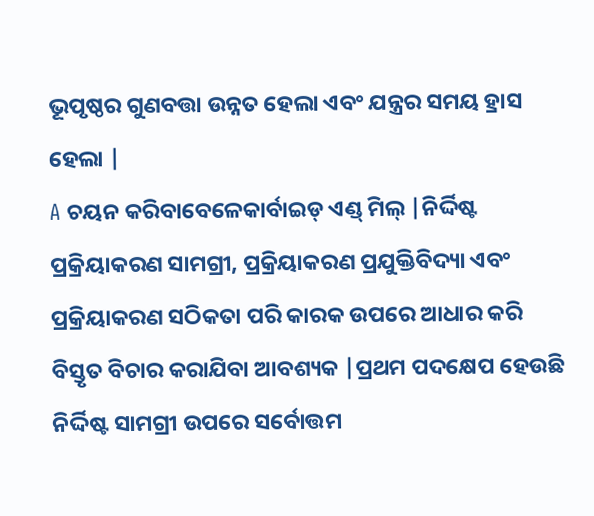ଭୂପୃଷ୍ଠର ଗୁଣବତ୍ତା ଉନ୍ନତ ହେଲା ଏବଂ ଯନ୍ତ୍ରର ସମୟ ହ୍ରାସ ହେଲା |
A ଚୟନ କରିବାବେଳେକାର୍ବାଇଡ୍ ଏଣ୍ଡ୍ ମିଲ୍ |ନିର୍ଦ୍ଦିଷ୍ଟ ପ୍ରକ୍ରିୟାକରଣ ସାମଗ୍ରୀ, ପ୍ରକ୍ରିୟାକରଣ ପ୍ରଯୁକ୍ତିବିଦ୍ୟା ଏବଂ ପ୍ରକ୍ରିୟାକରଣ ସଠିକତା ପରି କାରକ ଉପରେ ଆଧାର କରି ବିସ୍ତୃତ ବିଚାର କରାଯିବା ଆବଶ୍ୟକ |ପ୍ରଥମ ପଦକ୍ଷେପ ହେଉଛି ନିର୍ଦ୍ଦିଷ୍ଟ ସାମଗ୍ରୀ ଉପରେ ସର୍ବୋତ୍ତମ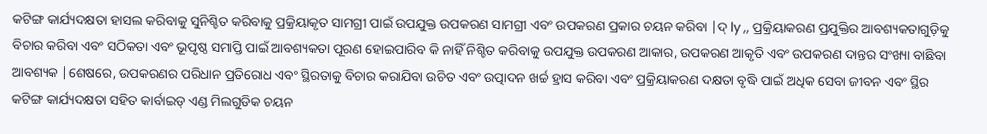କଟିଙ୍ଗ କାର୍ଯ୍ୟଦକ୍ଷତା ହାସଲ କରିବାକୁ ସୁନିଶ୍ଚିତ କରିବାକୁ ପ୍ରକ୍ରିୟାକୃତ ସାମଗ୍ରୀ ପାଇଁ ଉପଯୁକ୍ତ ଉପକରଣ ସାମଗ୍ରୀ ଏବଂ ଉପକରଣ ପ୍ରକାର ଚୟନ କରିବା |ଦ୍ ly ,, ପ୍ରକ୍ରିୟାକରଣ ପ୍ରଯୁକ୍ତିର ଆବଶ୍ୟକତାଗୁଡ଼ିକୁ ବିଚାର କରିବା ଏବଂ ସଠିକତା ଏବଂ ଭୂପୃଷ୍ଠ ସମାପ୍ତି ପାଇଁ ଆବଶ୍ୟକତା ପୂରଣ ହୋଇପାରିବ କି ନାହିଁ ନିଶ୍ଚିତ କରିବାକୁ ଉପଯୁକ୍ତ ଉପକରଣ ଆକାର, ଉପକରଣ ଆକୃତି ଏବଂ ଉପକରଣ ଦାନ୍ତର ସଂଖ୍ୟା ବାଛିବା ଆବଶ୍ୟକ |ଶେଷରେ, ଉପକରଣର ପରିଧାନ ପ୍ରତିରୋଧ ଏବଂ ସ୍ଥିରତାକୁ ବିଚାର କରାଯିବା ଉଚିତ ଏବଂ ଉତ୍ପାଦନ ଖର୍ଚ୍ଚ ହ୍ରାସ କରିବା ଏବଂ ପ୍ରକ୍ରିୟାକରଣ ଦକ୍ଷତା ବୃଦ୍ଧି ପାଇଁ ଅଧିକ ସେବା ଜୀବନ ଏବଂ ସ୍ଥିର କଟିଙ୍ଗ କାର୍ଯ୍ୟଦକ୍ଷତା ସହିତ କାର୍ବାଇଡ୍ ଏଣ୍ଡ ମିଲଗୁଡିକ ଚୟନ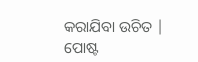କରାଯିବା ଉଚିତ |
ପୋଷ୍ଟ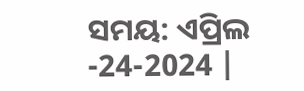ସମୟ: ଏପ୍ରିଲ -24-2024 |